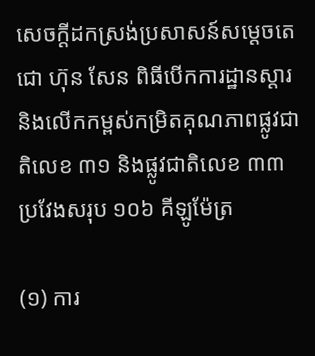សេចក្ដីដកស្រង់ប្រសាសន៍សម្ដេចតេជោ ហ៊ុន សែន ពិធីបើកការដ្ឋានស្ដារ និងលើកកម្ពស់កម្រិតគុណភាពផ្លូវជាតិលេខ ៣១ និងផ្លូវជាតិលេខ ៣៣ ប្រវែងសរុប ១០៦ គីឡូម៉ែត្រ

(១) ការ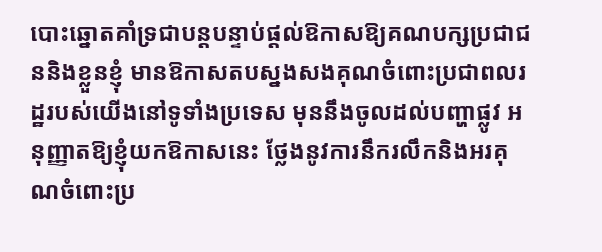បោះឆ្នោតគាំទ្រជាបន្តបន្ទាប់ផ្ដល់ឱកាសឱ្យគណបក្សប្រជាជននិងខ្លួនខ្ញុំ មានឱកាសតបស្នងសងគុណចំពោះប្រជាពលរដ្ឋរបស់យើងនៅទូទាំងប្រទេស មុននឹងចូលដល់បញ្ហាផ្លូវ អនុញ្ញាតឱ្យខ្ញុំយកឱកាសនេះ ថ្លែងនូវការនឹករលឹកនិងអរគុណចំពោះប្រ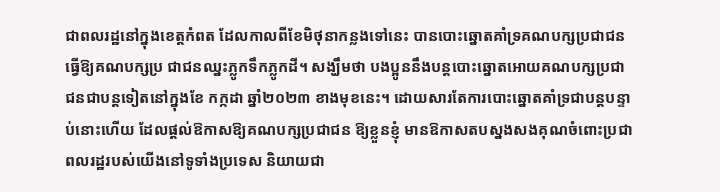ជាពលរដ្ឋនៅក្នុងខេត្តកំពត ដែលកាលពីខែមិថុនាកន្លងទៅនេះ បានបោះឆ្នោតគាំទ្រគណបក្សប្រជាជន ធ្វើឱ្យគណបក្សប្រ ជាជនឈ្នះភ្លូកទឹកភ្លូកដី។ សង្ឃឹមថា បងប្អូននឹងបន្តបោះឆ្នោតអោយគណបក្សប្រជាជនជាបន្តទៀតនៅក្នុងខែ កក្កដា ឆ្នាំ២០២៣ ខាងមុខនេះ។ ដោយសារតែការបោះឆ្នោតគាំទ្រជាបន្តបន្ទាប់នោះហើយ ដែលផ្ដល់ឱកាសឱ្យគណបក្សប្រជាជន ឱ្យខ្លួនខ្ញុំ មានឱកាសតបស្នងសងគុណចំពោះប្រជាពលរដ្ឋរបស់យើងនៅទូទាំងប្រទេស និយាយជា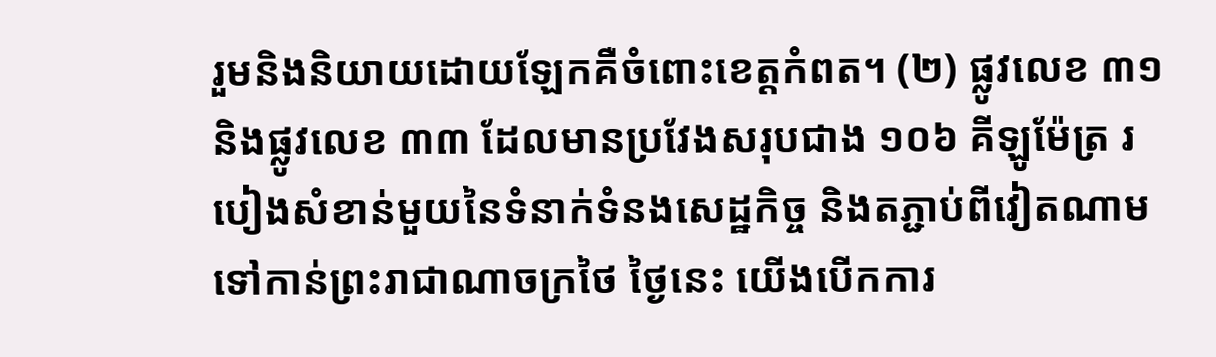រួមនិងនិយាយដោយឡែកគឺចំពោះខេត្តកំពត។ (២) ផ្លូវលេខ ៣១និងផ្លូវលេខ ៣៣ ដែលមានប្រវែងសរុបជាង ១០៦ គីឡូម៉ែត្រ របៀងសំខាន់មួយនៃទំនាក់ទំនងសេដ្ឋកិច្ច និងតភ្ជាប់ពីវៀតណាមទៅកាន់ព្រះរាជាណាចក្រថៃ ថ្ងៃនេះ យើងបើកការ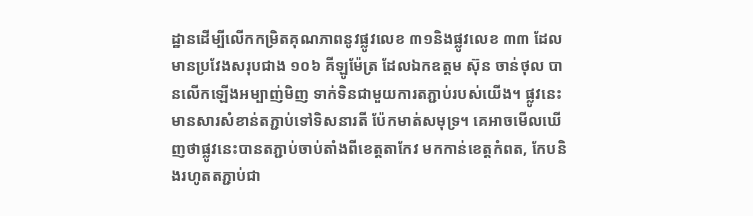ដ្ឋានដើម្បីលើកកម្រិតគុណភាពនូវផ្លូវលេខ ៣១និងផ្លូវលេខ ៣៣ ដែលមានប្រវែងសរុបជាង ១០៦ គីឡូម៉ែត្រ ដែលឯកឧត្តម ស៊ុន ចាន់ថុល បានលើកឡើងអម្បាញ់មិញ ទាក់ទិនជាមួយការតភ្ជាប់របស់យើង។ ផ្លូវនេះមានសារសំខាន់តភ្ជាប់ទៅទិសនារតី ប៉ែកមាត់សមុទ្រ។ គេអាចមើលឃើញថាផ្លូវនេះបានតភ្ជាប់ចាប់តាំងពីខេត្តតាកែវ មកកាន់ខេត្តកំពត, កែបនិងរហូតតភ្ជាប់ជា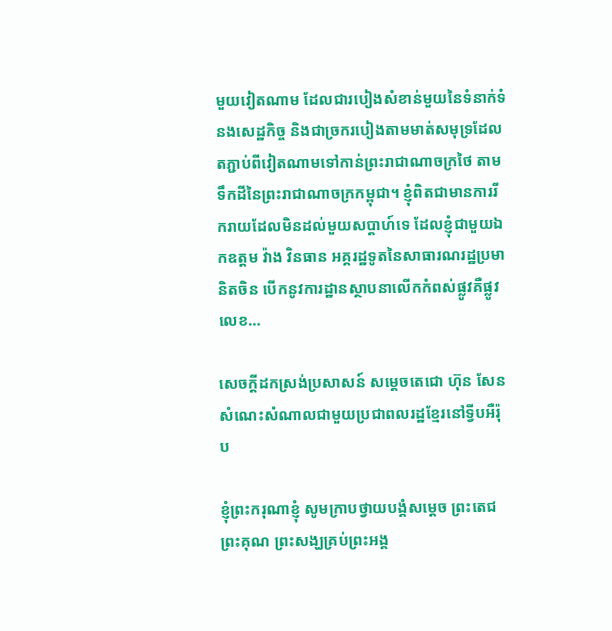មួយវៀតណាម ដែលជារបៀងសំខាន់មួយនៃទំនាក់ទំនងសេដ្ឋកិច្ច និងជាច្រករបៀងតាមមាត់សមុទ្រដែលតភ្ជាប់ពីវៀតណាមទៅកាន់ព្រះរាជាណាចក្រថៃ តាមទឹកដីនៃព្រះរាជាណាចក្រកម្ពុជា។ ខ្ញុំពិតជាមានការរីករាយដែលមិនដល់មួយសប្ដាហ៍ទេ ដែលខ្ញុំជាមួយឯកឧត្តម វ៉ាង វិនធាន អគ្គរដ្ឋទូតនៃសាធារណរដ្ឋប្រមានិតចិន បើកនូវការដ្ឋានស្ថាបនាលើកកំពស់ផ្លូវគឺផ្លូវលេខ…

សេចក្តីដកស្រង់ប្រសាសន៍ សម្តេចតេជោ ហ៊ុន សែន សំណេះសំណាលជាមួយប្រជាពលរដ្ឋខ្មែរនៅទ្វីបអឺរ៉ុប

ខ្ញុំព្រះករុណាខ្ញុំ សូមក្រាបថ្វាយបង្គំសម្តេច ព្រះតេជព្រះគុណ ព្រះសង្ឃគ្រប់ព្រះអង្គ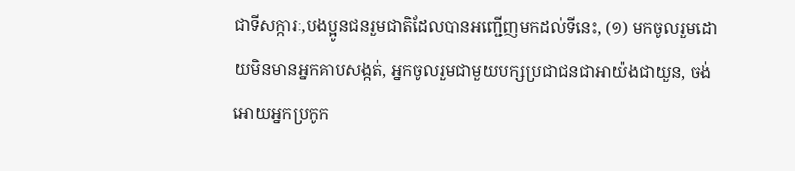ជាទីសក្ការៈ,បងប្អូនជនរួមជាតិដែលបានអញ្ជើញមកដល់ទីនេះ, (១) មកចូលរួមដោយមិនមានអ្នកគាបសង្កត់, អ្នកចូលរួមជាមួយបក្សប្រជាជនជាអាយ៉ងជាយួន, ចង់អោយអ្នកប្រកូក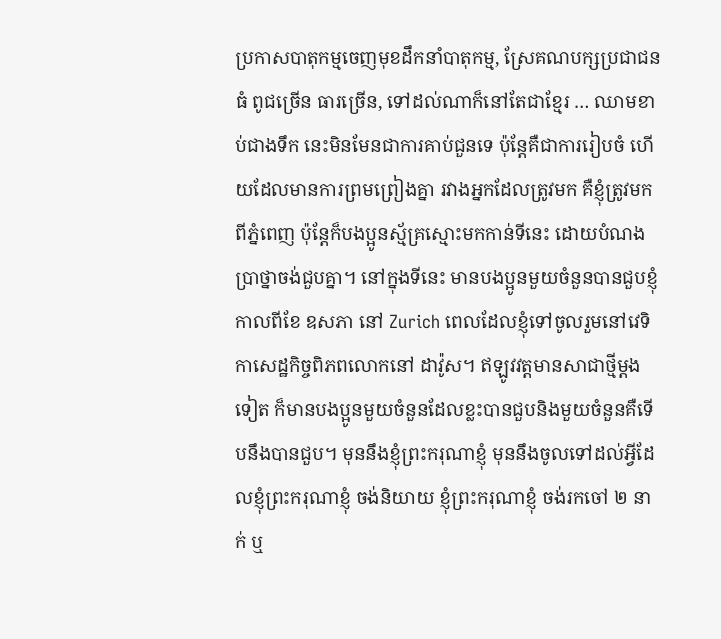ប្រកាសបាតុកម្មចេញមុខដឹកនាំបាតុកម្ម, ស្រែគណបក្សប្រជាជនធំ ពូជច្រើន ធារច្រើន, ទៅដល់ណាក៏នៅតែជាខ្មែរ … ឈាមខាប់ជាងទឹក នេះមិនមែនជាការគាប់ជួនទេ ប៉ុន្តែគឺជាការរៀបចំ ហើយដែលមានការព្រមព្រៀងគ្នា រវាងអ្នកដែលត្រូវមក គឺខ្ញុំត្រូវមកពីភ្នំពេញ ប៉ុន្តែក៏បងប្អូនស្ម័គ្រស្មោះមកកាន់ទីនេះ ដោយបំណងប្រាថ្នាចង់ជួបគ្នា។ នៅក្នុងទីនេះ មានបងប្អូនមួយចំនួនបានជួបខ្ញុំ កាលពីខែ ឧសភា នៅ Zurich ពេលដែលខ្ញុំទៅចូលរួមនៅវេទិកាសេដ្ឋកិច្ចពិភពលោកនៅ ដាវ៉ូស។ ឥឡូវវត្តមានសាជាថ្មីម្តងទៀត ក៏មានបងប្អូនមួយចំនួនដែលខ្លះបានជួបនិងមួយចំនួនគឺទើបនឹងបានជួប។ មុននឹងខ្ញុំព្រះករុណាខ្ញុំ មុននឹងចូលទៅដល់អ្វីដែលខ្ញុំព្រះករុណាខ្ញុំ ចង់និយាយ ខ្ញុំព្រះករុណាខ្ញុំ ចង់រកចៅ ២ នាក់ ឬ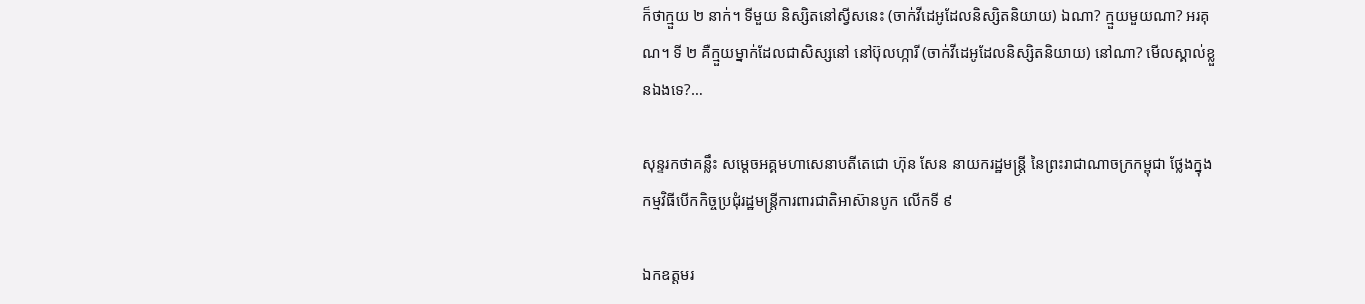ក៏ថាក្មួយ ២ នាក់។ ទីមួយ និស្សិតនៅស្វីសនេះ (ចាក់វីដេអូដែលនិស្សិតនិយាយ) ឯណា? ក្មួយមួយណា? អរគុណ។ ទី ២ គឺក្មួយម្នាក់ដែលជាសិស្សនៅ នៅប៊ុលហ្ការី (ចាក់វីដេអូដែលនិស្សិតនិយាយ) នៅណា? មើលស្គាល់ខ្លួនឯងទេ?…

សុន្ទរកថាគន្លឹះ សម្ដេចអគ្គមហាសេនាបតីតេជោ ហ៊ុន សែន នាយករដ្ឋមន្ដ្រី នៃព្រះរាជាណាចក្រកម្ពុជា ថ្លែងក្នុងកម្មវិធីបើកកិច្ចប្រជុំរដ្ឋមន្ត្រីការពារជាតិអាស៊ានបូក លើកទី ៩

ឯកឧត្តមរ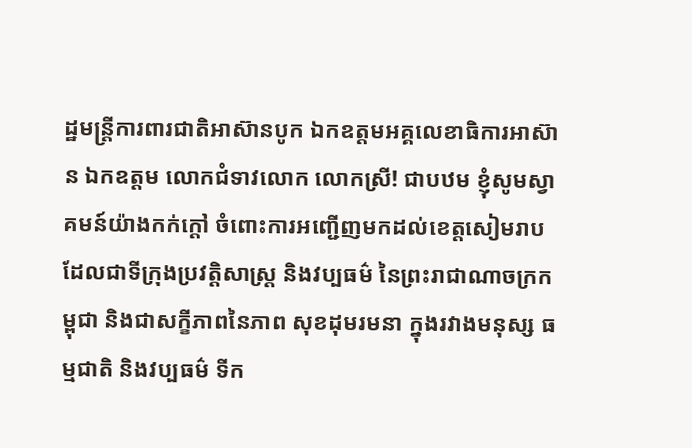ដ្ឋមន្ត្រីការពារជាតិអាស៊ានបូក ឯកឧត្តមអគ្គលេខាធិការអាស៊ាន ឯកឧត្តម លោកជំទាវលោក លោកសី្រ! ជាបឋម ខ្ញុំសូមស្វាគមន៍យ៉ាងកក់ក្តៅ ចំពោះការអញ្ជើញមកដល់ខេត្តសៀមរាបដែលជាទីក្រុងប្រវត្តិសាស្រ្ត និងវប្បធម៌ នៃព្រះរាជាណាចក្រកម្ពុជា និងជាសក្ខីភាពនៃភាព សុខដុមរមនា ក្នុងរវាងមនុស្ស ធម្មជាតិ និងវប្បធម៌ ទីក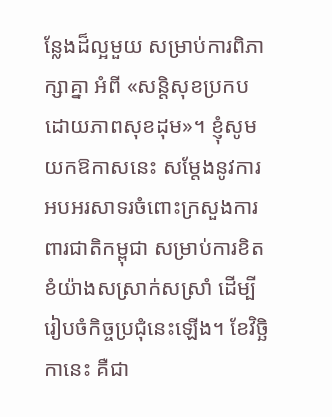ន្លែងដ៏ល្អមួយ សម្រាប់ការពិភាក្សាគ្នា អំពី «សន្តិសុខប្រកបដោយភាពសុខដុម»។ ខ្ញុំសូមយកឱកាសនេះ សម្តែងនូវការអបអរសាទរចំពោះក្រសួងការពារជាតិកម្ពុជា សម្រាប់ការខិតខំយ៉ាងសស្រាក់សស្រាំ ដើម្បីរៀបចំកិច្ចប្រជុំនេះឡើង។ ខែវិច្ឆិកានេះ គឺជា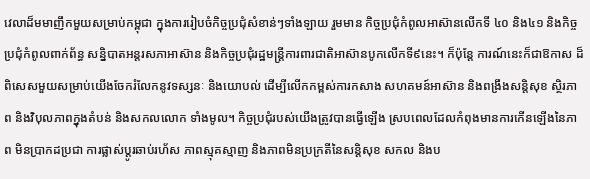វេលាដ៏មមាញឹកមួយសម្រាប់កម្ពុជា ក្នុងការរៀបចំកិច្ចប្រជុំសំខាន់ៗទាំងឡាយ រួមមាន កិច្ចប្រជុំកំពូលអាស៊ានលើកទី ៤០ និង៤១ និងកិច្ចប្រជុំកំពូលពាក់ព័ន្ធ សន្និបាតអន្តរសភាអាស៊ាន និងកិច្ចប្រជុំរដ្ឋមន្ត្រីការពារជាតិអាស៊ានបូកលើកទី៩នេះ។ ក៏ប៉ុន្តែ ការណ៍នេះក៏ជាឱកាស ដ៏ពិសេសមួយសម្រាប់យើងចែករំលែកនូវទស្សនៈ និងយោបល់ ដើម្បីលើកកម្ពស់ការកសាង សហគមន៍អាស៊ាន និងពង្រឹងសន្តិសុខ ស្ថិរភាព និងវិបុលភាពក្នុងតំបន់ និងសកលលោក ទាំងមូល។ កិច្ចប្រជុំរបស់យើងត្រូវបានធ្វើឡើង ស្របពេលដែលកំពុងមានការកើនឡើងនៃភាព មិនប្រាកដប្រជា ការផ្លាស់ប្តូរឆាប់រហ័ស ភាពស្មុគស្មាញ និងភាពមិនប្រក្រតីនៃសន្តិសុខ សកល និងប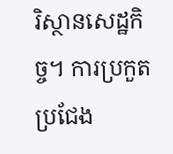រិស្ថានសេដ្ឋកិច្ច។ ការប្រកួតប្រជែង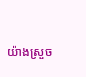យ៉ាងស្រួច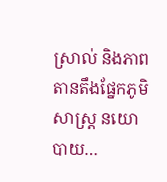ស្រាល់ និងភាពតានតឹងផ្នែកភូមិសាស្ត្រ នយោបាយ…